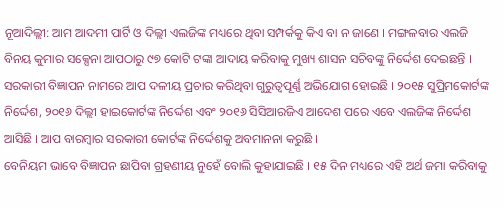ନୂଆଦିଲ୍ଲୀ: ଆମ ଆଦମୀ ପାର୍ଟି ଓ ଦିଲ୍ଲୀ ଏଲଜିଙ୍କ ମଧ୍ୟରେ ଥିବା ସମ୍ପର୍କକୁ କିଏ ବା ନ ଜାଣେ । ମଙ୍ଗଳବାର ଏଲଜି ବିନୟ କୁମାର ସକ୍ସେନା ଆପଠାରୁ ୯୭ କୋଟି ଟଙ୍କା ଆଦାୟ କରିବାକୁ ମୁଖ୍ୟ ଶାସନ ସଚିବଙ୍କୁ ନିର୍ଦ୍ଦେଶ ଦେଇଛନ୍ତି । ସରକାରୀ ବିଜ୍ଞାପନ ନାମରେ ଆପ ଦଳୀୟ ପ୍ରଚାର କରିଥିବା ଗୁରୁତ୍ୱପୂର୍ଣ୍ଣ ଅଭିଯୋଗ ହୋଇଛି । ୨୦୧୫ ସୁପ୍ରିମକୋର୍ଟଙ୍କ ନିର୍ଦ୍ଦେଶ, ୨୦୧୬ ଦିଲ୍ଲୀ ହାଇକୋର୍ଟଙ୍କ ନିର୍ଦ୍ଦେଶ ଏବଂ ୨୦୧୬ ସିସିଆରଜିଏ ଆଦେଶ ପରେ ଏବେ ଏଲଜିଙ୍କ ନିର୍ଦ୍ଦେଶ ଆସିଛି । ଆପ ବାରମ୍ବାର ସରକାରୀ କୋର୍ଟଙ୍କ ନିର୍ଦ୍ଦେଶକୁ ଅବମାନନା କରୁଛି ।
ବେନିୟମ ଭାବେ ବିଜ୍ଞାପନ ଛାପିବା ଗ୍ରହଣୀୟ ନୁହେଁ ବୋଲି କୁହାଯାଇଛି । ୧୫ ଦିନ ମଧ୍ୟରେ ଏହି ଅର୍ଥ ଜମା କରିବାକୁ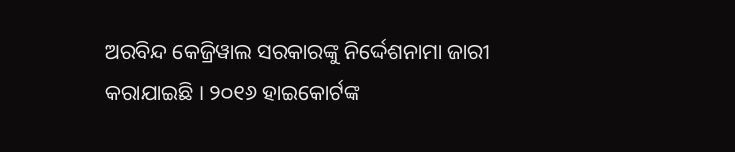ଅରବିନ୍ଦ କେଜ୍ରିୱାଲ ସରକାରଙ୍କୁ ନିର୍ଦ୍ଦେଶନାମା ଜାରୀ କରାଯାଇଛି । ୨୦୧୬ ହାଇକୋର୍ଟଙ୍କ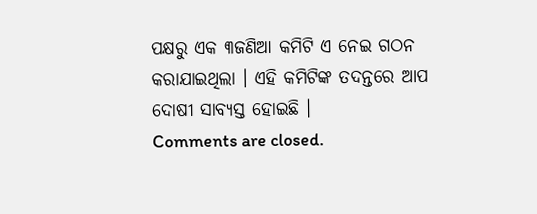ପକ୍ଷରୁ ଏକ ୩ଜଣିଆ କମିଟି ଏ ନେଇ ଗଠନ କରାଯାଇଥିଲା । ଏହି କମିଟିଙ୍କ ତଦନ୍ତରେ ଆପ ଦୋଷୀ ସାବ୍ୟସ୍ତ ହୋଇଛି ।
Comments are closed.